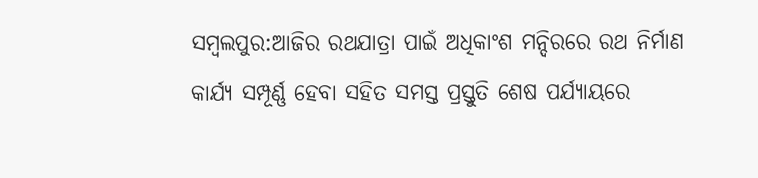ସମ୍ବଲପୁର:ଆଜିର ରଥଯାତ୍ରା ପାଇଁ ଅଧିକାଂଶ ମନ୍ଦିରରେ ରଥ ନିର୍ମାଣ କାର୍ଯ୍ୟ ସମ୍ପୂର୍ଣ୍ଣ ହେବା ସହିତ ସମସ୍ତ ପ୍ରସ୍ତୁତି ଶେଷ ପର୍ଯ୍ୟାୟରେ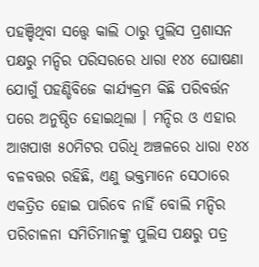ପହଞ୍ଚିଥିବା ସତ୍ତ୍ୱେ କାଲି ଠାରୁ ପୁଲିସ ପ୍ରଶାସନ ପକ୍ଷରୁ ମନ୍ଦିର ପରିସରରେ ଧାରା ୧୪୪ ଘୋଷଣା ଯୋଗୁଁ ପହଣ୍ଡିବିଜେ କାର୍ଯ୍ୟକ୍ରମ କିଛି ପରିବର୍ତ୍ତନ ପରେ ଅନୁଷ୍ଠିତ ହୋଇଥିଲା । ମନ୍ଦିର ଓ ଏହାର ଆଖପାଖ ୫୦ମିଟର ପରିଧି ଅଞ୍ଚଳରେ ଧାରା ୧୪୪ ବଳବତ୍ତର ରହିଛି, ଏଣୁ ଭକ୍ତମାନେ ସେଠାରେ ଏକତ୍ରିତ ହୋଇ ପାରିବେ ନାହିଁ ବୋଲି ମନ୍ଦିର ପରିଚାଳନା ସମିତିମାନଙ୍କୁ ପୁଲିସ ପକ୍ଷରୁ ପତ୍ର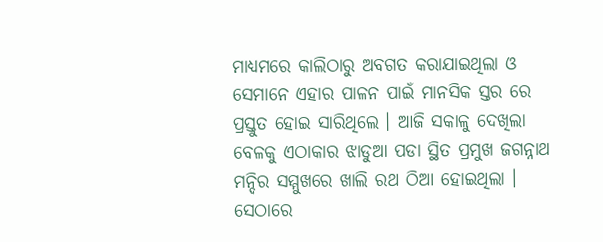ମାଧ୍ୟମରେ କାଲିଠାରୁ ଅବଗତ କରାଯାଇଥିଲା ଓ ସେମାନେ ଏହାର ପାଳନ ପାଇଁ ମାନସିକ ସ୍ତର ରେ ପ୍ରସ୍ତୁତ ହୋଇ ସାରିଥିଲେ । ଆଜି ସକାଳୁ ଦେଖିଲା ବେଳକୁ ଏଠାକାର ଝାଡୁଆ ପଡା ସ୍ଥିତ ପ୍ରମୁଖ ଜଗନ୍ନାଥ ମନ୍ଦିର ସମ୍ମୁଖରେ ଖାଲି ରଥ ଠିଆ ହୋଇଥିଲା ।
ସେଠାରେ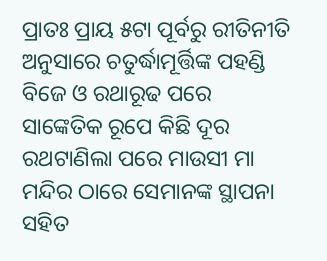ପ୍ରାତଃ ପ୍ରାୟ ୫ଟା ପୂର୍ବରୁ ରୀତିନୀତି ଅନୁସାରେ ଚତୁର୍ଦ୍ଧାମୂର୍ତ୍ତିଙ୍କ ପହଣ୍ଡି ବିଜେ ଓ ରଥାରୂଢ ପରେ ସାଙ୍କେତିକ ରୂପେ କିଛି ଦୂର ରଥଟାଣିଲା ପରେ ମାଉସୀ ମା ମନ୍ଦିର ଠାରେ ସେମାନଙ୍କ ସ୍ଥାପନା ସହିତ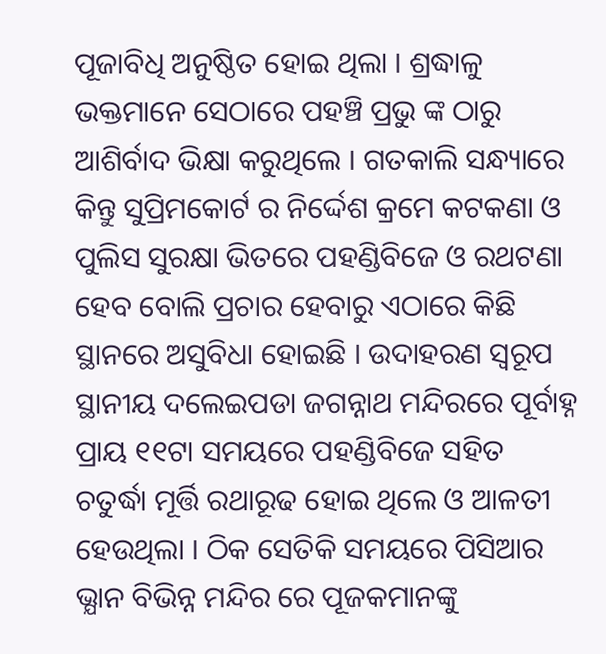ପୂଜାବିଧି ଅନୁଷ୍ଠିତ ହୋଇ ଥିଲା । ଶ୍ରଦ୍ଧାଳୁ ଭକ୍ତମାନେ ସେଠାରେ ପହଞ୍ଚି ପ୍ରଭୁ ଙ୍କ ଠାରୁ ଆଶିର୍ବାଦ ଭିକ୍ଷା କରୁଥିଲେ । ଗତକାଲି ସନ୍ଧ୍ୟାରେ କିନ୍ତୁ ସୁପ୍ରିମକୋର୍ଟ ର ନିର୍ଦ୍ଦେଶ କ୍ରମେ କଟକଣା ଓ ପୁଲିସ ସୁରକ୍ଷା ଭିତରେ ପହଣ୍ଡିବିଜେ ଓ ରଥଟଣା ହେବ ବୋଲି ପ୍ରଚାର ହେବାରୁ ଏଠାରେ କିଛି ସ୍ଥାନରେ ଅସୁବିଧା ହୋଇଛି । ଉଦାହରଣ ସ୍ବରୂପ ସ୍ଥାନୀୟ ଦଲେଇପଡା ଜଗନ୍ନାଥ ମନ୍ଦିରରେ ପୂର୍ବାହ୍ନ ପ୍ରାୟ ୧୧ଟା ସମୟରେ ପହଣ୍ଡିବିଜେ ସହିତ ଚତୁର୍ଦ୍ଧା ମୂର୍ତ୍ତି ରଥାରୂଢ ହୋଇ ଥିଲେ ଓ ଆଳତୀ ହେଉଥିଲା । ଠିକ ସେତିକି ସମୟରେ ପିସିଆର ଭ୍ଯାନ ବିଭିନ୍ନ ମନ୍ଦିର ରେ ପୂଜକମାନଙ୍କୁ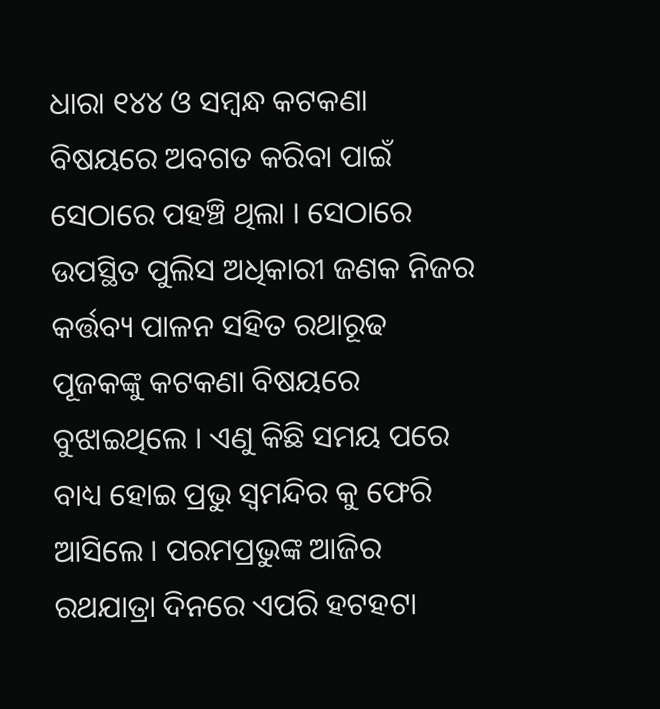ଧାରା ୧୪୪ ଓ ସମ୍ବନ୍ଧ କଟକଣା ବିଷୟରେ ଅବଗତ କରିବା ପାଇଁ ସେଠାରେ ପହଞ୍ଚି ଥିଲା । ସେଠାରେ ଉପସ୍ଥିତ ପୁଲିସ ଅଧିକାରୀ ଜଣକ ନିଜର କର୍ତ୍ତବ୍ୟ ପାଳନ ସହିତ ରଥାରୂଢ ପୂଜକଙ୍କୁ କଟକଣା ବିଷୟରେ ବୁଝାଇଥିଲେ । ଏଣୁ କିଛି ସମୟ ପରେ ବାଧ୍ୟ ହୋଇ ପ୍ରଭୁ ସ୍ବମନ୍ଦିର କୁ ଫେରି ଆସିଲେ । ପରମପ୍ରଭୁଙ୍କ ଆଜିର ରଥଯାତ୍ରା ଦିନରେ ଏପରି ହଟହଟା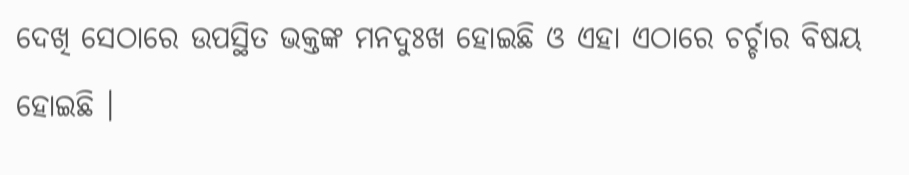ଦେଖି ସେଠାରେ ଉପସ୍ଥିତ ଭକ୍ତଙ୍କ ମନଦୁଃଖ ହୋଇଛି ଓ ଏହା ଏଠାରେ ଚର୍ଚ୍ଚାର ବିଷୟ ହୋଇଛି ।